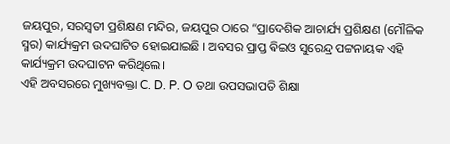ଜୟପୁର, ସରସ୍ବତୀ ପ୍ରଶିକ୍ଷଣ ମନ୍ଦିର, ଜୟପୁର ଠାରେ “ପ୍ରାଦେଶିକ ଆଚାର୍ଯ୍ୟ ପ୍ରଶିକ୍ଷଣ (ମୌଳିକ ସ୍ମର) କାର୍ଯ୍ୟକ୍ରମ ଉଦଘାଟିତ ହୋଇଯାଇଛି । ଅବସର ପ୍ରାପ୍ତ ଵିଇଓ ସୁରେନ୍ଦ୍ର ପଟ୍ଟନାୟକ ଏହି କାର୍ଯ୍ୟକ୍ରମ ଉଦଘାଟନ କରିଥିଲେ।
ଏହି ଅବସରରେ ମୁଖ୍ୟବକ୍ତା C. D. P. O ତଥା ଉପସଭାପତି ଶିକ୍ଷା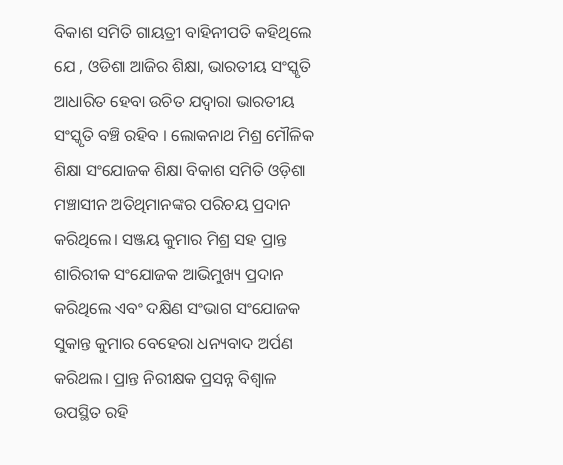ବିକାଶ ସମିତି ଗାୟତ୍ରୀ ବାହିନୀପତି କହିଥିଲେ ଯେ , ଓଡିଶା ଆଜିର ଶିକ୍ଷା, ଭାରତୀୟ ସଂସ୍କୃତି ଆଧାରିତ ହେବା ଉଚିତ ଯଦ୍ବାରା ଭାରତୀୟ ସଂସ୍କୃତି ବଞ୍ଚି ରହିବ । ଲୋକନାଥ ମିଶ୍ର ମୌଳିକ ଶିକ୍ଷା ସଂଯୋଜକ ଶିକ୍ଷା ବିକାଶ ସମିତି ଓଡ଼ିଶା ମଞ୍ଚାସୀନ ଅତିଥିମାନଙ୍କର ପରିଚୟ ପ୍ରଦାନ କରିଥିଲେ। ସଞ୍ଜୟ କୁମାର ମିଶ୍ର ସହ ପ୍ରାନ୍ତ ଶାରିରୀକ ସଂଯୋଜକ ଆଭିମୁଖ୍ୟ ପ୍ରଦାନ କରିଥିଲେ ଏବଂ ଦକ୍ଷିଣ ସଂଭାଗ ସଂଯୋଜକ ସୁକାନ୍ତ କୁମାର ବେହେରା ଧନ୍ୟବାଦ ଅର୍ପଣ କରିଥଲ। ପ୍ରାନ୍ତ ନିରୀକ୍ଷକ ପ୍ରସନ୍ନ ବିଶ୍ବାଳ ଉପସ୍ଥିତ ରହି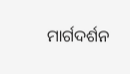ମାର୍ଗଦର୍ଶନ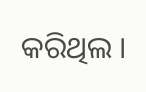କରିଥିଲ ।